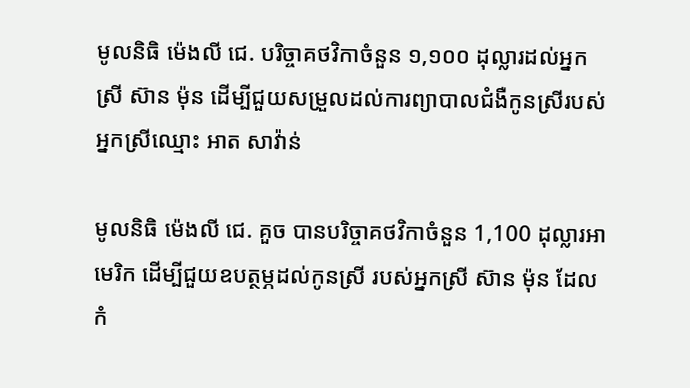មូលនិធិ ម៉េងលី ជេ. បរិច្ចាគថវិកាចំនួន ១,១០០ ដុល្លារដល់អ្នកស្រី ស៊ាន ម៉ុន ដើម្បីជួយសម្រួលដល់ការព្យាបាលជំងឺកូនស្រីរបស់អ្នកស្រីឈ្មោះ អាត សាវ៉ាន់

មូលនិធិ ម៉េងលី ជេ. គួច បានបរិច្ចាគថវិកាចំនួន 1,100 ដុល្លារអាមេរិក ដើម្បីជួយឧបត្ថម្ភដល់កូនស្រី របស់អ្នកស្រី ស៊ាន ម៉ុន ដែលកំ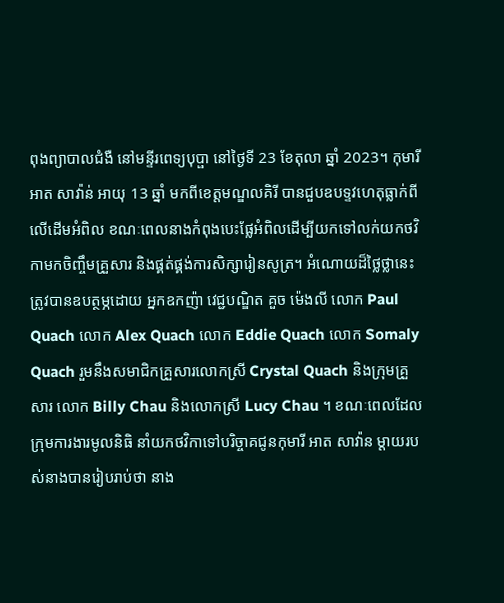ពុងព្យាបាលជំងឺ នៅមន្ទីរពេទ្យបុប្ផា នៅថ្ងៃទី 23 ខែតុលា ឆ្នាំ 2023។ កុមារី អាត សាវ៉ាន់ អាយុ 13 ឆ្នាំ មកពីខេត្តមណ្ឌលគិរី បានជួបឧបទ្ទវហេតុធ្លាក់ពីលើដើមអំពិល ខណៈពេលនាងកំពុងបេះផ្លែអំពិលដើម្បីយកទៅលក់យកថវិកាមកចិញ្ចឹមគ្រួសារ និងផ្គត់ផ្គង់ការសិក្សារៀនសូត្រ។ អំណោយដ៏ថ្លៃថ្លានេះ ត្រូវបានឧបត្ថម្ភដោយ អ្នកឧកញ៉ា វេជ្ជបណ្ឌិត គួច ម៉េងលី លោក Paul Quach លោក Alex Quach លោក Eddie Quach លោក Somaly Quach រួមនឹងសមាជិកគ្រួសារលោកស្រី Crystal Quach និងក្រុមគ្រួសារ លោក Billy Chau និងលោកស្រី Lucy Chau ។ ខណៈពេលដែលក្រុមការងារមូលនិធិ នាំយកថវិកាទៅបរិច្ចាគជូនកុមារី អាត សាវ៉ាន ម្តាយរបស់នាងបានរៀបរាប់ថា នាង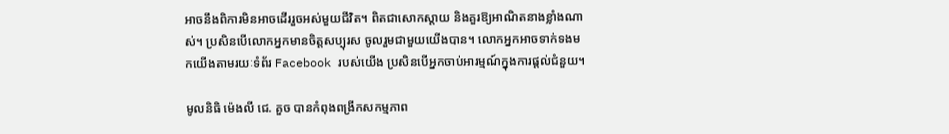អាចនឹងពិការមិនអាចដើររួចអស់មួយជីវិត។ ពិតជាសោកស្តាយ និងគួរឱ្យអាណិតនាងខ្លាំងណាស់។ ប្រសិនបើលោកអ្នកមានចិត្តសប្បុរស ចូលរួមជាមួយយើងបាន។ លោកអ្នកអាចទាក់ទងមកយើងតាមរយៈទំព័រ Facebook របស់យើង ប្រសិនបើអ្នកចាប់អារម្មណ៍ក្នុងការផ្តល់ជំនួយ។

មូលនិធិ ម៉េងលី ជេ. គួច បានកំពុងពង្រីកសកម្មភាព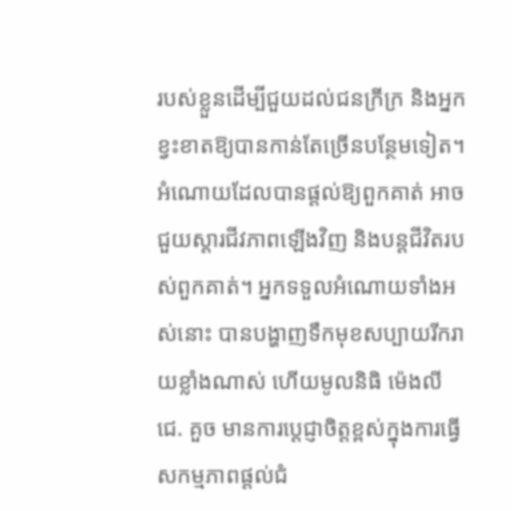របស់ខ្លួនដើម្បីជួយដល់ជនក្រីក្រ និងអ្នកខ្វះខាតឱ្យបានកាន់តែច្រើនបន្ថែមទៀត។ អំណោយដែលបានផ្តល់ឱ្យពួកគាត់ អាចជួយស្តារជីវភាពឡើងវិញ និងបន្តជីវិតរបស់ពួកគាត់។ អ្នកទទួលអំណោយទាំងអស់នោះ បានបង្ហាញទឹកមុខសប្បាយរីករាយខ្លាំងណាស់ ហើយមូលនិធិ ម៉េងលី ជេ. គួច មានការប្តេជ្ញាចិត្តខ្ពស់ក្នុងការធ្វើសកម្មភាពផ្តល់ជំ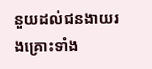នួយដល់ជនងាយរងគ្រោះទាំង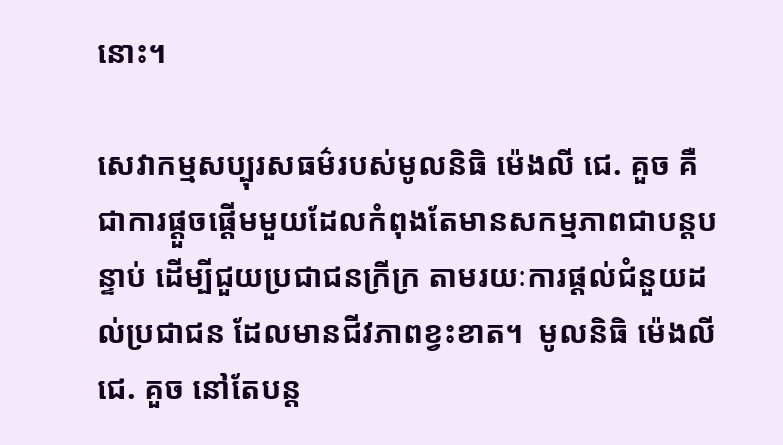នោះ។

សេវាកម្មសប្បុរសធម៌របស់មូលនិធិ ម៉េងលី ជេ. គួច គឺជាការផ្តួចផ្តើមមួយដែលកំពុងតែមានសកម្មភាពជាបន្តបន្ទាប់ ដើម្បីជួយប្រជាជនក្រីក្រ តាមរយៈការផ្តល់ជំនួយដល់ប្រជាជន ដែលមានជីវភាពខ្វះខាត។  មូលនិធិ ម៉េងលី ជេ. គួច នៅតែបន្ត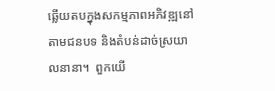ឆ្លើយតបក្នុងសកម្មភាពអភិវឌ្ឍនៅតាមជនបទ និងតំបន់ដាច់ស្រយាលនានា។  ពួកយើ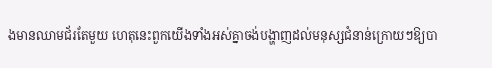ងមានឈាមជ័រតែមួយ ហេតុនេះពួកយើងទាំងអស់គ្នាចង់បង្ហាញដល់មនុស្សជំនាន់ក្រោយៗឱ្យបា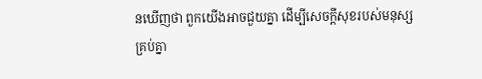នឃើញថា ពួកយើងអាចជួយគ្នា ដើម្បីសេចក្តីសុខរបស់មនុស្សគ្រប់គ្នា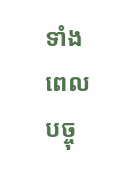ទាំងពេលបច្ចុ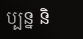ប្បន្ន និ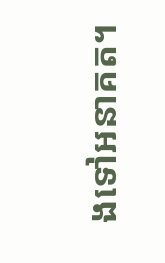ងទៅអនាគត។